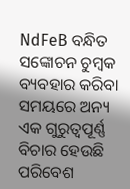NdFeB ବନ୍ଧିତ ସଙ୍କୋଚନ ଚୁମ୍ବକ ବ୍ୟବହାର କରିବା ସମୟରେ ଅନ୍ୟ ଏକ ଗୁରୁତ୍ୱପୂର୍ଣ୍ଣ ବିଚାର ହେଉଛି ପରିବେଶ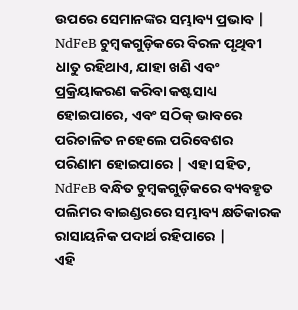ଉପରେ ସେମାନଙ୍କର ସମ୍ଭାବ୍ୟ ପ୍ରଭାବ | NdFeB ଚୁମ୍ବକଗୁଡ଼ିକରେ ବିରଳ ପୃଥିବୀ ଧାତୁ ରହିଥାଏ, ଯାହା ଖଣି ଏବଂ ପ୍ରକ୍ରିୟାକରଣ କରିବା କଷ୍ଟସାଧ୍ୟ ହୋଇପାରେ, ଏବଂ ସଠିକ୍ ଭାବରେ ପରିଚାଳିତ ନହେଲେ ପରିବେଶର ପରିଣାମ ହୋଇପାରେ | ଏହା ସହିତ, NdFeB ବନ୍ଧିତ ଚୁମ୍ବକଗୁଡ଼ିକରେ ବ୍ୟବହୃତ ପଲିମର ବାଇଣ୍ଡରରେ ସମ୍ଭାବ୍ୟ କ୍ଷତିକାରକ ରାସାୟନିକ ପଦାର୍ଥ ରହିପାରେ |
ଏହି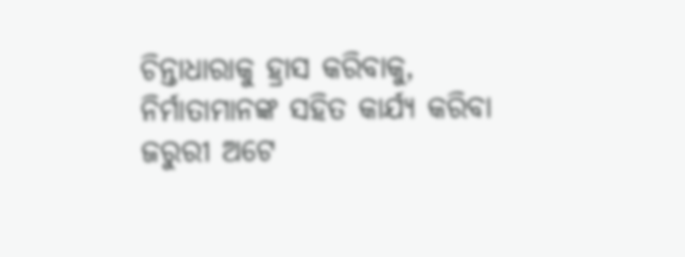ଚିନ୍ତାଧାରାକୁ ହ୍ରାସ କରିବାକୁ, ନିର୍ମାତାମାନଙ୍କ ସହିତ କାର୍ଯ୍ୟ କରିବା ଜରୁରୀ ଅଟେ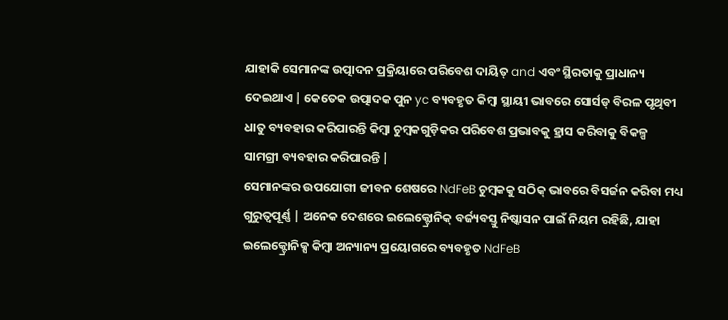ଯାହାକି ସେମାନଙ୍କ ଉତ୍ପାଦନ ପ୍ରକ୍ରିୟାରେ ପରିବେଶ ଦାୟିତ୍ and ଏବଂ ସ୍ଥିରତାକୁ ପ୍ରାଧାନ୍ୟ ଦେଇଥାଏ | କେତେକ ଉତ୍ପାଦକ ପୁନ yc ବ୍ୟବହୃତ କିମ୍ବା ସ୍ଥାୟୀ ଭାବରେ ସୋର୍ସଡ୍ ବିରଳ ପୃଥିବୀ ଧାତୁ ବ୍ୟବହାର କରିପାରନ୍ତି କିମ୍ବା ଚୁମ୍ବକଗୁଡ଼ିକର ପରିବେଶ ପ୍ରଭାବକୁ ହ୍ରାସ କରିବାକୁ ବିକଳ୍ପ ସାମଗ୍ରୀ ବ୍ୟବହାର କରିପାରନ୍ତି |
ସେମାନଙ୍କର ଉପଯୋଗୀ ଜୀବନ ଶେଷରେ NdFeB ଚୁମ୍ବକକୁ ସଠିକ୍ ଭାବରେ ବିସର୍ଜନ କରିବା ମଧ୍ୟ ଗୁରୁତ୍ୱପୂର୍ଣ୍ଣ | ଅନେକ ଦେଶରେ ଇଲେକ୍ଟ୍ରୋନିକ୍ ବର୍ଜ୍ୟବସ୍ତୁ ନିଷ୍କାସନ ପାଇଁ ନିୟମ ରହିଛି, ଯାହା ଇଲେକ୍ଟ୍ରୋନିକ୍ସ କିମ୍ବା ଅନ୍ୟାନ୍ୟ ପ୍ରୟୋଗରେ ବ୍ୟବହୃତ NdFeB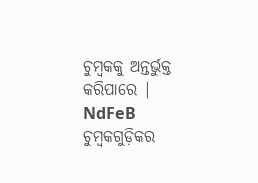ଚୁମ୍ବକକୁ ଅନ୍ତର୍ଭୁକ୍ତ କରିପାରେ | NdFeB ଚୁମ୍ବକଗୁଡ଼ିକର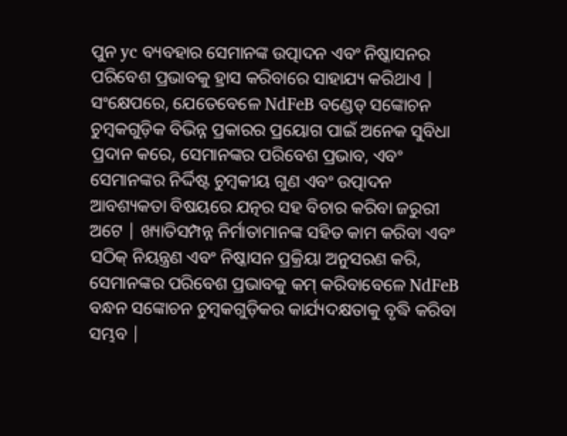ପୁନ yc ବ୍ୟବହାର ସେମାନଙ୍କ ଉତ୍ପାଦନ ଏବଂ ନିଷ୍କାସନର ପରିବେଶ ପ୍ରଭାବକୁ ହ୍ରାସ କରିବାରେ ସାହାଯ୍ୟ କରିଥାଏ |
ସଂକ୍ଷେପରେ, ଯେତେବେଳେ NdFeB ବଣ୍ଡେଡ୍ ସଙ୍କୋଚନ ଚୁମ୍ବକଗୁଡ଼ିକ ବିଭିନ୍ନ ପ୍ରକାରର ପ୍ରୟୋଗ ପାଇଁ ଅନେକ ସୁବିଧା ପ୍ରଦାନ କରେ, ସେମାନଙ୍କର ପରିବେଶ ପ୍ରଭାବ, ଏବଂ ସେମାନଙ୍କର ନିର୍ଦ୍ଦିଷ୍ଟ ଚୁମ୍ବକୀୟ ଗୁଣ ଏବଂ ଉତ୍ପାଦନ ଆବଶ୍ୟକତା ବିଷୟରେ ଯତ୍ନର ସହ ବିଚାର କରିବା ଜରୁରୀ ଅଟେ | ଖ୍ୟାତିସମ୍ପନ୍ନ ନିର୍ମାତାମାନଙ୍କ ସହିତ କାମ କରିବା ଏବଂ ସଠିକ୍ ନିୟନ୍ତ୍ରଣ ଏବଂ ନିଷ୍କାସନ ପ୍ରକ୍ରିୟା ଅନୁସରଣ କରି, ସେମାନଙ୍କର ପରିବେଶ ପ୍ରଭାବକୁ କମ୍ କରିବାବେଳେ NdFeB ବନ୍ଧନ ସଙ୍କୋଚନ ଚୁମ୍ବକଗୁଡ଼ିକର କାର୍ଯ୍ୟଦକ୍ଷତାକୁ ବୃଦ୍ଧି କରିବା ସମ୍ଭବ |